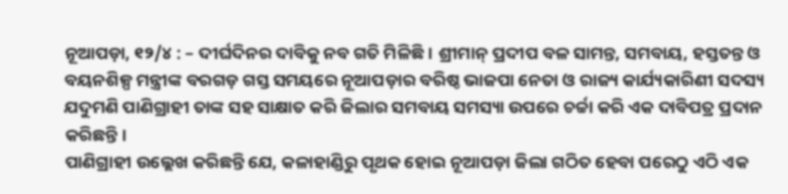ନୂଆପଡ଼ା, ୧୨/୪ : – ଦୀର୍ଘଦିନର ଦାବିକୁ ନବ ଗତି ମିଳିଛି। ଶ୍ରୀମାନ୍ ପ୍ରଦୀପ ବଳ ସାମନ୍ତ, ସମବାୟ, ହସ୍ତତନ୍ତ ଓ ବୟନଶିଳ୍ପ ମନ୍ତ୍ରୀଙ୍କ ବରଗଡ଼ ଗସ୍ତ ସମୟରେ ନୂଆପଡ଼ାର ବରିଷ୍ଠ ଭାଜପା ନେତା ଓ ରାଜ୍ୟ କାର୍ଯ୍ୟକାରିଣୀ ସଦସ୍ୟ ଯଦୁମଣି ପାଣିଗ୍ରାହୀ ତାଙ୍କ ସହ ସାକ୍ଷାତ କରି ଜିଲାର ସମବାୟ ସମସ୍ୟା ଉପରେ ଚର୍ଚ୍ଚା କରି ଏକ ଦାବିପତ୍ର ପ୍ରଦାନ କରିଛନ୍ତି।
ପାଣିଗ୍ରାହୀ ଉଲ୍ଲେଖ କରିଛନ୍ତି ଯେ, କଳାହାଣ୍ଡିରୁ ପୃଥକ ହୋଇ ନୂଆପଡ଼ା ଜିଲା ଗଠିତ ହେବା ପରେଠୁ ଏଠି ଏକ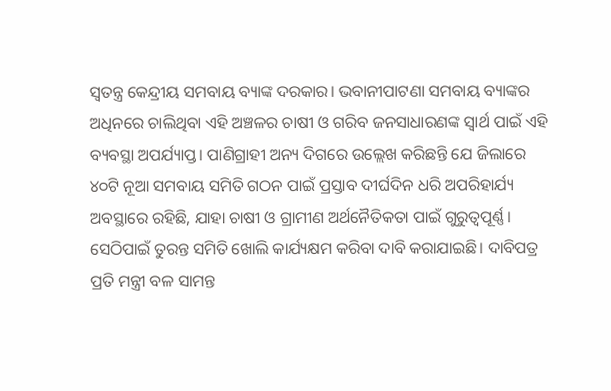ସ୍ୱତନ୍ତ୍ର କେନ୍ଦ୍ରୀୟ ସମବାୟ ବ୍ୟାଙ୍କ ଦରକାର। ଭବାନୀପାଟଣା ସମବାୟ ବ୍ୟାଙ୍କର ଅଧିନରେ ଚାଲିଥିବା ଏହି ଅଞ୍ଚଳର ଚାଷୀ ଓ ଗରିବ ଜନସାଧାରଣଙ୍କ ସ୍ୱାର୍ଥ ପାଇଁ ଏହି ବ୍ୟବସ୍ଥା ଅପର୍ଯ୍ୟାପ୍ତ। ପାଣିଗ୍ରାହୀ ଅନ୍ୟ ଦିଗରେ ଉଲ୍ଲେଖ କରିଛନ୍ତି ଯେ ଜିଲାରେ ୪୦ଟି ନୂଆ ସମବାୟ ସମିତି ଗଠନ ପାଇଁ ପ୍ରସ୍ତାବ ଦୀର୍ଘଦିନ ଧରି ଅପରିହାର୍ଯ୍ୟ ଅବସ୍ଥାରେ ରହିଛି, ଯାହା ଚାଷୀ ଓ ଗ୍ରାମୀଣ ଅର୍ଥନୈତିକତା ପାଇଁ ଗୁରୁତ୍ୱପୂର୍ଣ୍ଣ। ସେଠିପାଇଁ ତୁରନ୍ତ ସମିତି ଖୋଲି କାର୍ଯ୍ୟକ୍ଷମ କରିବା ଦାବି କରାଯାଇଛି। ଦାବିପତ୍ର ପ୍ରତି ମନ୍ତ୍ରୀ ବଳ ସାମନ୍ତ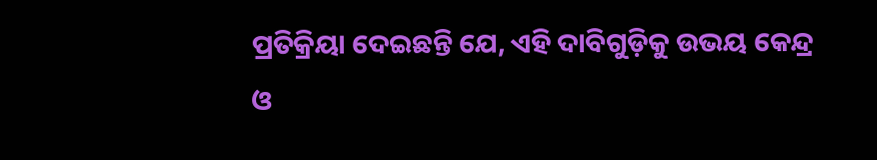ପ୍ରତିକ୍ରିୟା ଦେଇଛନ୍ତି ଯେ, ଏହି ଦାବିଗୁଡ଼ିକୁ ଉଭୟ କେନ୍ଦ୍ର ଓ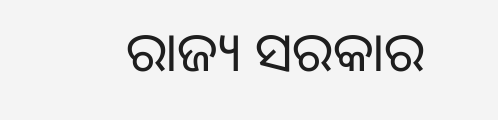ରାଜ୍ୟ ସରକାର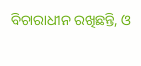ବିଚାରାଧୀନ ରଖିଛନ୍ତି, ଓ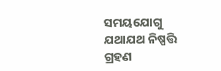ସମୟଯୋଗୁ ଯଥାଯଥ ନିଷ୍ପତ୍ତି ଗ୍ରହଣ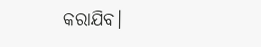କରାଯିବ।